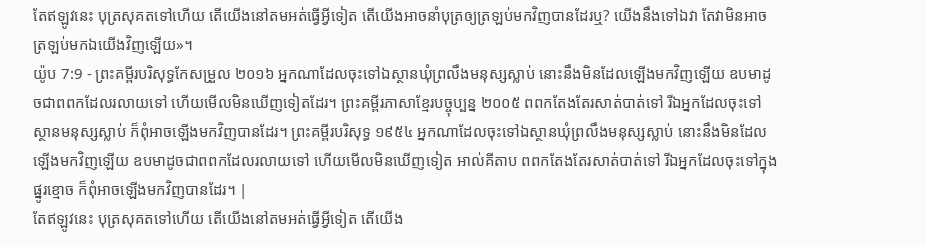តែឥឡូវនេះ បុត្រសុគតទៅហើយ តើយើងនៅតមអត់ធ្វើអ្វីទៀត តើយើងអាចនាំបុត្រឲ្យត្រឡប់មកវិញបានដែរឬ? យើងនឹងទៅឯវា តែវាមិនអាចត្រឡប់មកឯយើងវិញឡើយ»។
យ៉ូប 7:9 - ព្រះគម្ពីរបរិសុទ្ធកែសម្រួល ២០១៦ អ្នកណាដែលចុះទៅឯស្ថានឃុំព្រលឹងមនុស្សស្លាប់ នោះនឹងមិនដែលឡើងមកវិញឡើយ ឧបមាដូចជាពពកដែលរលាយទៅ ហើយមើលមិនឃើញទៀតដែរ។ ព្រះគម្ពីរភាសាខ្មែរបច្ចុប្បន្ន ២០០៥ ពពកតែងតែរសាត់បាត់ទៅ រីឯអ្នកដែលចុះទៅស្ថានមនុស្សស្លាប់ ក៏ពុំអាចឡើងមកវិញបានដែរ។ ព្រះគម្ពីរបរិសុទ្ធ ១៩៥៤ អ្នកណាដែលចុះទៅឯស្ថានឃុំព្រលឹងមនុស្សស្លាប់ នោះនឹងមិនដែលឡើងមកវិញឡើយ ឧបមាដូចជាពពកដែលរលាយទៅ ហើយមើលមិនឃើញទៀត អាល់គីតាប ពពកតែងតែរសាត់បាត់ទៅ រីឯអ្នកដែលចុះទៅក្នុងផ្នូរខ្មោច ក៏ពុំអាចឡើងមកវិញបានដែរ។ |
តែឥឡូវនេះ បុត្រសុគតទៅហើយ តើយើងនៅតមអត់ធ្វើអ្វីទៀត តើយើង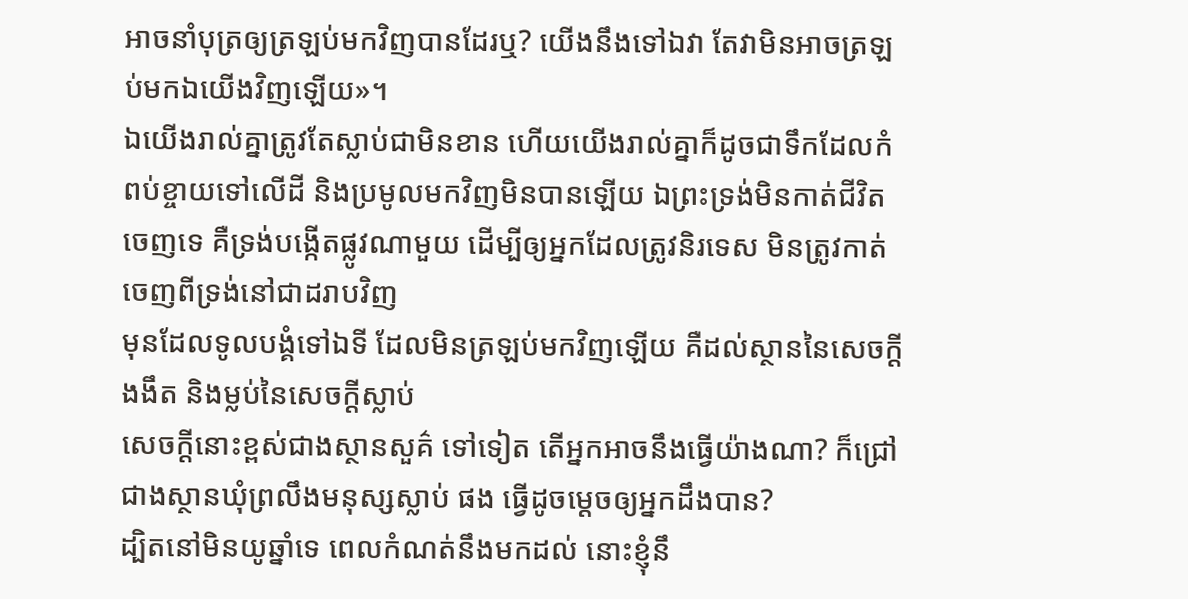អាចនាំបុត្រឲ្យត្រឡប់មកវិញបានដែរឬ? យើងនឹងទៅឯវា តែវាមិនអាចត្រឡប់មកឯយើងវិញឡើយ»។
ឯយើងរាល់គ្នាត្រូវតែស្លាប់ជាមិនខាន ហើយយើងរាល់គ្នាក៏ដូចជាទឹកដែលកំពប់ខ្ចាយទៅលើដី និងប្រមូលមកវិញមិនបានឡើយ ឯព្រះទ្រង់មិនកាត់ជីវិតចេញទេ គឺទ្រង់បង្កើតផ្លូវណាមួយ ដើម្បីឲ្យអ្នកដែលត្រូវនិរទេស មិនត្រូវកាត់ចេញពីទ្រង់នៅជាដរាបវិញ
មុនដែលទូលបង្គំទៅឯទី ដែលមិនត្រឡប់មកវិញឡើយ គឺដល់ស្ថាននៃសេចក្ដីងងឹត និងម្លប់នៃសេចក្ដីស្លាប់
សេចក្ដីនោះខ្ពស់ជាងស្ថានសួគ៌ ទៅទៀត តើអ្នកអាចនឹងធ្វើយ៉ាងណា? ក៏ជ្រៅជាងស្ថានឃុំព្រលឹងមនុស្សស្លាប់ ផង ធ្វើដូចម្តេចឲ្យអ្នកដឹងបាន?
ដ្បិតនៅមិនយូឆ្នាំទេ ពេលកំណត់នឹងមកដល់ នោះខ្ញុំនឹ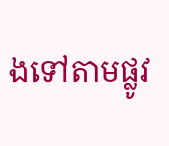ងទៅតាមផ្លូវ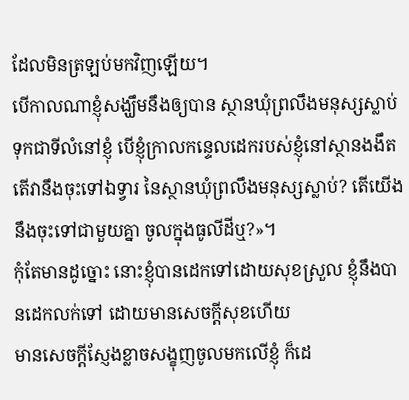ដែលមិនត្រឡប់មកវិញឡើយ។
បើកាលណាខ្ញុំសង្ឃឹមនឹងឲ្យបាន ស្ថានឃុំព្រលឹងមនុស្សស្លាប់ទុកជាទីលំនៅខ្ញុំ បើខ្ញុំក្រាលកន្ទេលដេករបស់ខ្ញុំនៅស្ថានងងឹត
តើវានឹងចុះទៅឯទ្វារ នៃស្ថានឃុំព្រលឹងមនុស្សស្លាប់? តើយើងនឹងចុះទៅជាមួយគ្នា ចូលក្នុងធូលីដីឬ?»។
កុំតែមានដូច្នោះ នោះខ្ញុំបានដេកទៅដោយសុខស្រួល ខ្ញុំនឹងបានដេកលក់ទៅ ដោយមានសេចក្ដីសុខហើយ
មានសេចក្ដីស្ញែងខ្លាចសង្ខុញចូលមកលើខ្ញុំ ក៏ដេ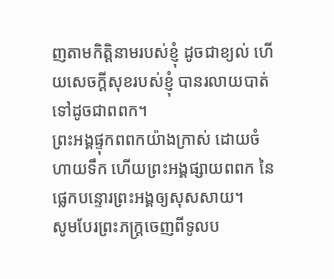ញតាមកិត្តិនាមរបស់ខ្ញុំ ដូចជាខ្យល់ ហើយសេចក្ដីសុខរបស់ខ្ញុំ បានរលាយបាត់ទៅដូចជាពពក។
ព្រះអង្គផ្ទុកពពកយ៉ាងក្រាស់ ដោយចំហាយទឹក ហើយព្រះអង្គផ្សាយពពក នៃផ្លេកបន្ទោរព្រះអង្គឲ្យសុសសាយ។
សូមបែរព្រះភក្ត្រចេញពីទូលប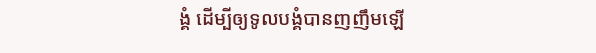ង្គំ ដើម្បីឲ្យទូលបង្គំបានញញឹមឡើ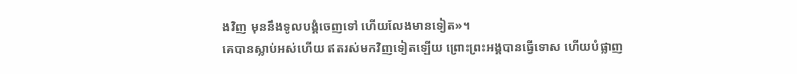ងវិញ មុននឹងទូលបង្គំចេញទៅ ហើយលែងមានទៀត»។
គេបានស្លាប់អស់ហើយ ឥតរស់មកវិញទៀតឡើយ ព្រោះព្រះអង្គបានធ្វើទោស ហើយបំផ្លាញ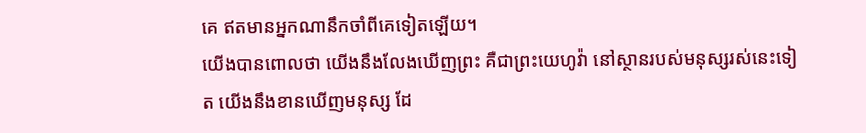គេ ឥតមានអ្នកណានឹកចាំពីគេទៀតឡើយ។
យើងបានពោលថា យើងនឹងលែងឃើញព្រះ គឺជាព្រះយេហូវ៉ា នៅស្ថានរបស់មនុស្សរស់នេះទៀត យើងនឹងខានឃើញមនុស្ស ដែ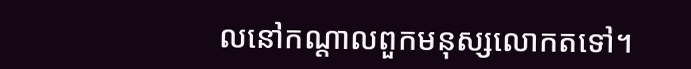លនៅកណ្ដាលពួកមនុស្សលោកតទៅ។